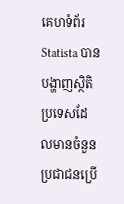គេហទំព័រ Statista បានបង្ហាញស្ថិតិប្រទេសដែលមានចំនួនប្រជាជនប្រើ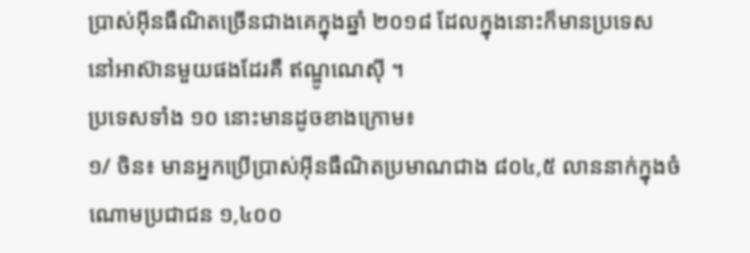ប្រាស់អ៊ីនធឺណិតច្រើនជាងគេក្នុងឆ្នាំ ២០១៨ ដែលក្នុងនោះក៏មានប្រទេស នៅអាស៊ានមួយផងដែរគឺ ឥណ្ឌូណេស៊ី ។
ប្រទេសទាំង ១០ នោះមានដូចខាងក្រោម៖
១/ ចិន៖ មានអ្នកប្រើប្រាស់អ៊ីនធឺណិតប្រមាណជាង ៨០៤,៥ លាននាក់ក្នុងចំណោមប្រជាជន ១,៤០០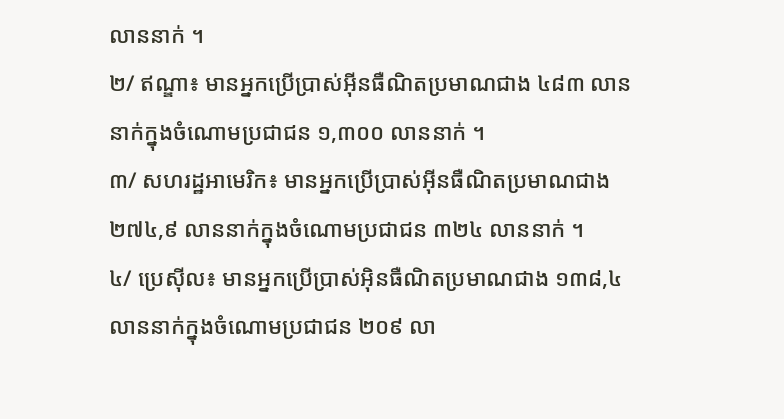លាននាក់ ។
២/ ឥណ្ឌា៖ មានអ្នកប្រើប្រាស់អ៊ីនធឺណិតប្រមាណជាង ៤៨៣ លាននាក់ក្នុងចំណោមប្រជាជន ១,៣០០ លាននាក់ ។
៣/ សហរដ្ឋអាមេរិក៖ មានអ្នកប្រើប្រាស់អ៊ីនធឺណិតប្រមាណជាង ២៧៤,៩ លាននាក់ក្នុងចំណោមប្រជាជន ៣២៤ លាននាក់ ។
៤/ ប្រេស៊ីល៖ មានអ្នកប្រើប្រាស់អ៊ិនធឺណិតប្រមាណជាង ១៣៨,៤ លាននាក់ក្នុងចំណោមប្រជាជន ២០៩ លា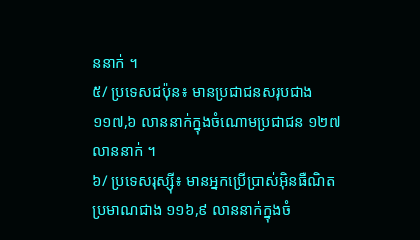ននាក់ ។
៥/ ប្រទេសជប៉ុន៖ មានប្រជាជនសរុបជាង ១១៧,៦ លាននាក់ក្នុងចំណោមប្រជាជន ១២៧ លាននាក់ ។
៦/ ប្រទេសរុស្ស៊ី៖ មានអ្នកប្រើប្រាស់អ៊ិនធឺណិតប្រមាណជាង ១១៦,៩ លាននាក់ក្នុងចំ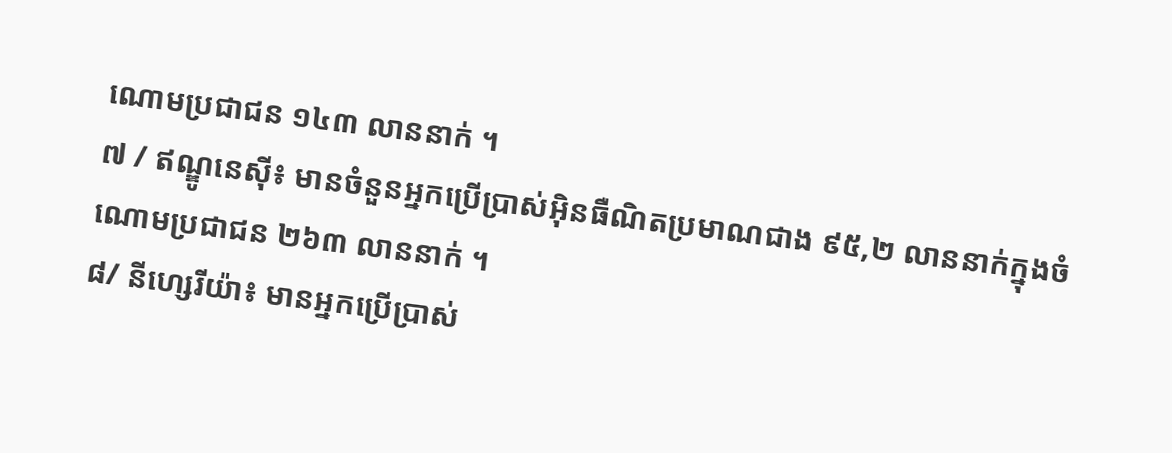ណោមប្រជាជន ១៤៣ លាននាក់ ។
៧ / ឥណ្ឌូនេស៊ី៖ មានចំនួនអ្នកប្រើប្រាស់អ៊ិនធឺណិតប្រមាណជាង ៩៥,២ លាននាក់ក្នុងចំណោមប្រជាជន ២៦៣ លាននាក់ ។
៨/ នីហ្សេរីយ៉ា៖ មានអ្នកប្រើប្រាស់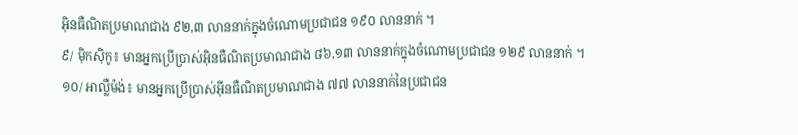អ៊ិនធឺណិតប្រមាណជាង ៩២,៣ លាននាក់ក្នុងចំណោមប្រជាជន ១៩០ លាននាក់ ។
៩/ ម៉ិកស៊ិកូ៖ មានអ្នកប្រើប្រាស់អ៊ិនធឺណិតប្រមាណជាង ៨៦,១៣ លាននាក់ក្នុងចំណោមប្រជាជន ១២៩ លាននាក់ ។
១០/ អាល្លឺម៉ង់៖ មានអ្នកប្រើប្រាស់អ៊ីនធឺណិតប្រមាណជាង ៧៧ លាននាក់នៃប្រជាជន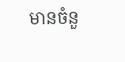មានចំនួ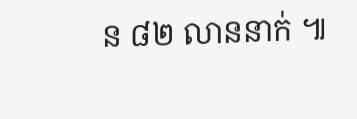ន ៨២ លាននាក់ ៕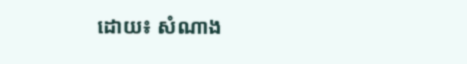ដោយ៖ សំណាង